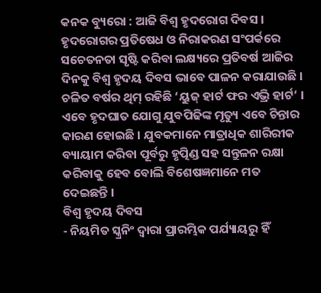କନକ ବ୍ୟୁରୋ : ଆଜି ବିଶ୍ୱ ହୃଦରୋଗ ଦିବସ । ହୃଦରୋଗର ପ୍ରତିଷେଧ ଓ ନିରାକରଣ ସଂପର୍କରେ ସଚେତନତା ସୃଷ୍ଟି କରିବା ଲକ୍ଷ୍ୟରେ ପ୍ରତିବର୍ଷ ଆଜିର ଦିନକୁ ବିଶ୍ୱ ହୃଦୟ ଦିବସ ଭାବେ ପାଳନ କରାଯାଉଛି । ଚଳିତ ବର୍ଷର ଥିମ୍ ରହିଛି ‘ୟୁଜ୍ ହାର୍ଟ ଫର ଏଭ୍ରି ହାର୍ଟ’ । ଏବେ ହୃଦଘାତ ଯୋଗୁ ଯୁବପିଢିଙ୍କ ମୃତ୍ୟୁ ଏବେ ଚିନ୍ତାର କାରଣ ହୋଇଛି । ଯୁବକମାନେ ମାତ୍ରାଧିକ ଶାରିରୀକ ବ୍ୟାୟାମ କରିବା ପୂର୍ବରୁ ହୃତ୍ପିଣ୍ଡ ସହ ସନ୍ତୁଳନ ରକ୍ଷା କରିବାକୁ ହେବ ବୋଲି ବିଶେଷଜ୍ଞମାନେ ମତ ଦେଇଛନ୍ତି ।
ବିଶ୍ୱ ହୃଦୟ ଦିବସ
- ନିୟମିତ ସ୍କ୍ରନିଂ ଦ୍ୱାରା ପ୍ରାରମ୍ଭିକ ପର୍ଯ୍ୟାୟରୁ ହିଁ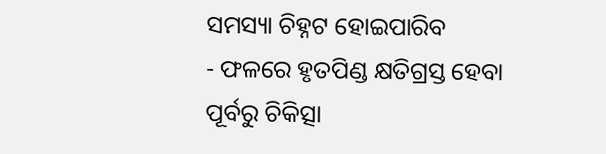ସମସ୍ୟା ଚିହ୍ନଟ ହୋଇପାରିବ
- ଫଳରେ ହୃତପିଣ୍ଡ କ୍ଷତିଗ୍ରସ୍ତ ହେବା ପୂର୍ବରୁ ଚିକିତ୍ସା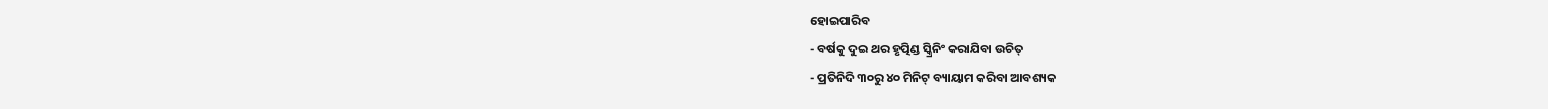ହୋଇପାରିବ
- ବର୍ଷକୁ ଦୁଇ ଥର ହୃତ୍ପିଣ୍ଡ ସ୍କ୍ରିନିଂ କରାଯିବା ଉଚିତ୍
- ପ୍ରତିନିଦି ୩୦ରୁ ୪୦ ମିନିଟ୍ ବ୍ୟାୟାମ କରିବା ଆବଶ୍ୟକ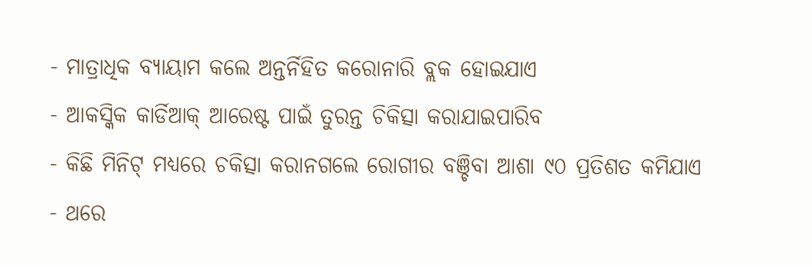- ମାତ୍ରାଧିକ ବ୍ୟାୟାମ କଲେ ଅନ୍ତର୍ନିହିତ କରୋନାରି ବ୍ଲକ ହୋଇଯାଏ
- ଆକସ୍କିକ କାର୍ଡିଆକ୍ ଆରେଷ୍ଟ ପାଇଁ ତୁରନ୍ତ ଚିକିତ୍ସା କରାଯାଇପାରିବ
- କିଛି ମିନିଟ୍ ମଧ୍ୟରେ ଚକିତ୍ସା କରାନଗଲେ ରୋଗୀର ବଞ୍ଚିବା ଆଶା ୯୦ ପ୍ରତିଶତ କମିଯାଏ
- ଥରେ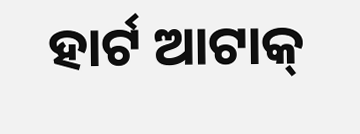ହାର୍ଟ ଆଟାକ୍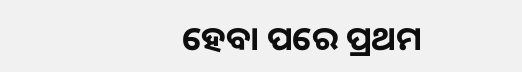ହେବା ପରେ ପ୍ରଥମ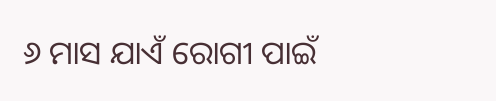୬ ମାସ ଯାଏଁ ରୋଗୀ ପାଇଁ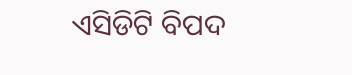ଏସିଡିଟି ବିପଦ